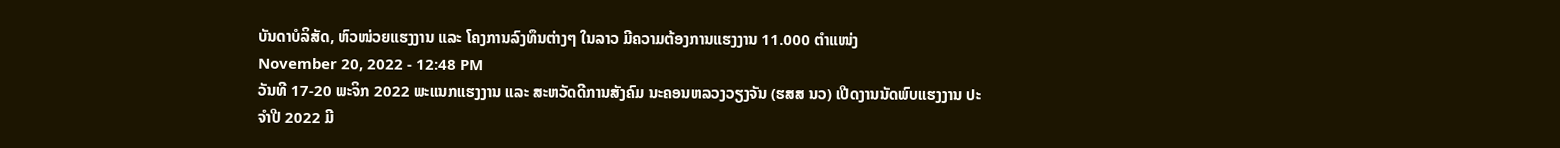ບັນດາບໍລິສັດ, ຫົວໜ່ວຍແຮງງານ ແລະ ໂຄງການລົງທຶນຕ່າງໆ ໃນລາວ ມີຄວາມຕ້ອງການແຮງງານ 11.000 ຕຳແໜ່ງ
November 20, 2022 - 12:48 PM
ວັນທີ 17-20 ພະຈິກ 2022 ພະແນກແຮງງານ ແລະ ສະຫວັດດີການສັງຄົມ ນະຄອນຫລວງວຽງຈັນ (ຮສສ ນວ) ເປີດງານນັດພົບແຮງງານ ປະຈໍາປີ 2022 ມີ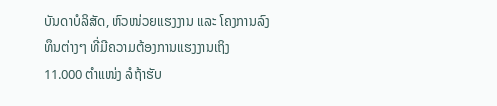ບັນດາບໍລິສັດ, ຫົວໜ່ວຍແຮງງານ ແລະ ໂຄງການລົງທຶນຕ່າງໆ ທີ່ມີຄວາມຕ້ອງການແຮງງານເຖິງ 11.000 ຕຳແໜ່ງ ລໍຖ້າຮັບ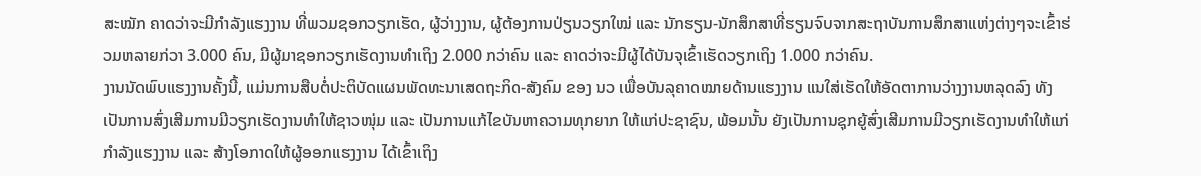ສະໝັກ ຄາດວ່າຈະມີກໍາລັງແຮງງານ ທີ່ພວມຊອກວຽກເຮັດ, ຜູ້ວ່າງງານ, ຜູ້ຕ້ອງການປ່ຽນວຽກໃໝ່ ແລະ ນັກຮຽນ-ນັກສຶກສາທີ່ຮຽນຈົບຈາກສະຖາບັນການສຶກສາແຫ່ງຕ່າງໆຈະເຂົ້າຮ່ວມຫລາຍກ່ວາ 3.000 ຄົນ, ມີຜູ້ມາຊອກວຽກເຮັດງານທຳເຖິງ 2.000 ກວ່າຄົນ ແລະ ຄາດວ່າຈະມີຜູ້ໄດ້ບັນຈຸເຂົ້າເຮັດວຽກເຖິງ 1.000 ກວ່າຄົນ.
ງານນັດພົບແຮງງານຄັ້ງນີ້, ແມ່ນການສືບຕໍ່ປະຕິບັດແຜນພັດທະນາເສດຖະກິດ-ສັງຄົມ ຂອງ ນວ ເພື່ອບັນລຸຄາດໝາຍດ້ານແຮງງານ ແນໃສ່ເຮັດໃຫ້ອັດຕາການວ່າງງານຫລຸດລົງ ທັງເປັນການສົ່ງເສີມການມີວຽກເຮັດງານທຳໃຫ້ຊາວໜຸ່ມ ແລະ ເປັນການແກ້ໄຂບັນຫາຄວາມທຸກຍາກ ໃຫ້ແກ່ປະຊາຊົນ, ພ້ອມນັ້ນ ຍັງເປັນການຊຸກຍູ້ສົ່ງເສີມການມີວຽກເຮັດງານທຳໃຫ້ແກ່ກຳລັງແຮງງານ ແລະ ສ້າງໂອກາດໃຫ້ຜູ້ອອກແຮງງານ ໄດ້ເຂົ້າເຖິງ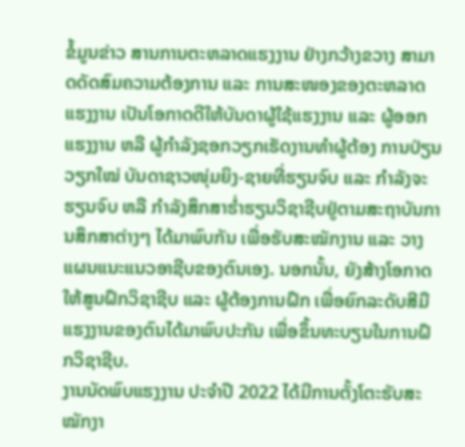ຂໍ້ມູນຂ່າວ ສານການຕະຫລາດແຮງງານ ຢ່າງກວ້າງຂວາງ ສາມາດດັດສົມຄວາມຕ້ອງການ ແລະ ການສະໜອງຂອງຕະຫລາດແຮງງານ ເປັນໂອກາດດີໃຫ້ບັນດາຜູ້ໃຊ້ແຮງງານ ແລະ ຜູ້ອອກແຮງງານ ຫລື ຜູ້ກຳລັງຊອກວຽກເຮັດງານທຳຜູ້ຕ້ອງ ການປ່ຽນວຽກໃໝ່ ບັນດາຊາວໜຸ່ມຍິງ-ຊາຍທີ່ຮຽນຈົບ ແລະ ກຳລັງຈະຮຽນຈົບ ຫລື ກຳລັງສຶກສາຮໍ່າຮຽນວິຊາຊີບຢູ່ຕາມສະຖາບັນການສຶກສາຕ່າງໆ ໄດ້ມາພົບກັນ ເພື່ອຮັບສະໝັກງານ ແລະ ວາງແຜນແນະແນວອາຊີບຂອງຕົນເອງ. ນອກນັ້ນ, ຍັງສ້າງໂອກາດໃຫ້ສູນຝຶກວິຊາຊີບ ແລະ ຜູ້ຕ້ອງການຝຶກ ເພື່ອຍົກລະດັບສີມືແຮງງານຂອງຕົນໄດ້ມາພົບປະກັນ ເພື່ອຂຶ້ນທະບຽນໃນການຝຶກວິຊາຊີບ.
ງານນັດພົບແຮງງານ ປະຈຳປີ 2022 ໄດ້ມີການຕັ້ງໂຕະຮັບສະໝັກງາ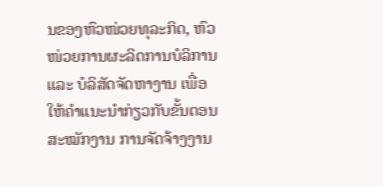ນຂອງຫົວໜ່ວຍທຸລະກິດ, ຫົວໜ່ວຍການຜະລິດການບໍລິການ ແລະ ບໍລິສັດຈັດຫາງານ ເພື່ອໃຫ້ຄຳແນະນຳກ່ຽວກັບຂັ້ນຕອນສະໝັກງານ ການຈັດຈ້າງງານ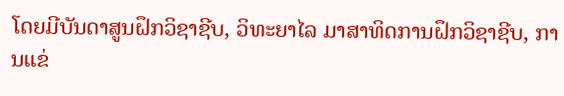ໂດຍມີບັນດາສູນຝຶກວິຊາຊີບ, ວິທະຍາໄລ ມາສາທິດການຝຶກວິຊາຊີບ, ການແຂ່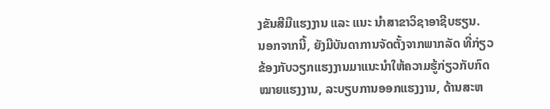ງຂັນສີມືແຮງງານ ແລະ ແນະ ນຳສາຂາວິຊາອາຊີບຮຽນ.
ນອກຈາກນີ້, ຍັງມີບັນດາການຈັດຕັ້ງຈາກພາກລັດ ທີ່ກ່ຽວຂ້ອງກັບວຽກແຮງງານມາແນະນໍາໃຫ້ຄວາມຮູ້ກ່ຽວກັບກົດໝາຍແຮງງານ, ລະບຽບການອອກແຮງງານ, ດ້ານສະຫ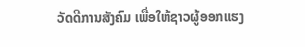ວັດດີການສັງຄົມ ເພື່ອໃຫ້ຊາວຜູ້ອອກແຮງ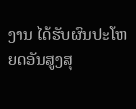ງານ ໄດ້ຮັບຜົນປະໂຫຍດອັນສູງສຸ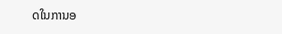ດໃນການອ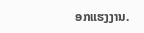ອກແຮງງານ.